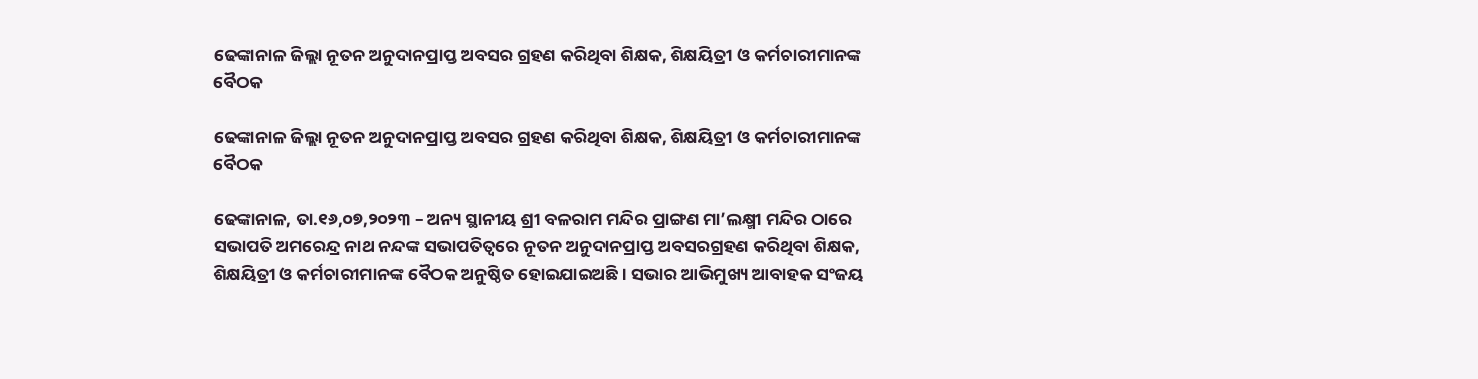ଢେଙ୍କାନାଳ ଜିଲ୍ଲା ନୂତନ ଅନୁଦାନପ୍ରାପ୍ତ ଅବସର ଗ୍ରହଣ କରିଥିବା ଶିକ୍ଷକ, ଶିକ୍ଷୟିତ୍ରୀ ଓ କର୍ମଚାରୀମାନଙ୍କ ବୈଠକ

ଢେଙ୍କାନାଳ ଜିଲ୍ଲା ନୂତନ ଅନୁଦାନପ୍ରାପ୍ତ ଅବସର ଗ୍ରହଣ କରିଥିବା ଶିକ୍ଷକ, ଶିକ୍ଷୟିତ୍ରୀ ଓ କର୍ମଚାରୀମାନଙ୍କ ବୈଠକ

ଢେଙ୍କାନାଳ, ତା.୧୬,୦୭,୨୦୨୩ – ଅନ୍ୟ ସ୍ଥାନୀୟ ଶ୍ରୀ ବଳରାମ ମନ୍ଦିର ପ୍ରାଙ୍ଗଣ ମା’ଲକ୍ଷ୍ମୀ ମନ୍ଦିର ଠାରେ ସଭାପତି ଅମରେନ୍ଦ୍ର ନାଥ ନନ୍ଦଙ୍କ ସଭାପତିତ୍ବରେ ନୂତନ ଅନୁଦାନପ୍ରାପ୍ତ ଅବସରଗ୍ରହଣ କରିଥିବା ଶିକ୍ଷକ, ଶିକ୍ଷୟିତ୍ରୀ ଓ କର୍ମଚାରୀମାନଙ୍କ ବୈଠକ ଅନୁଷ୍ଠିତ ହୋଇଯାଇଅଛି । ସଭାର ଆଭିମୁଖ୍ୟ ଆବାହକ ସଂଜୟ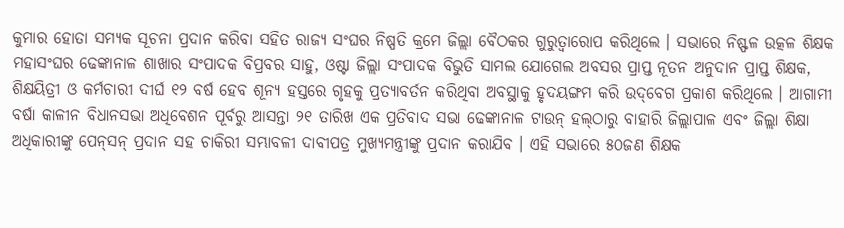କୁମାର ହୋତା ସମ୍ୟକ ସୂଚନା ପ୍ରଦାନ କରିବା ସହିତ ରାଜ୍ୟ ସଂଘର ନିଷ୍ପତି କ୍ରମେ ଜିଲ୍ଲା ବୈଠକର ଗୁରୁତ୍ବାରୋପ କରିଥିଲେ । ସଭାରେ ନିଷ୍ଫଳ ଉତ୍କଳ ଶିକ୍ଷକ ମହାସଂଘର ଢେଙ୍କାନାଳ ଶାଖାର ସଂପାଦକ ବିପ୍ରବର ସାହୁ, ଓଷ୍ଟା ଜିଲ୍ଲା ସଂପାଦକ ବିଭୁତି ସାମଲ ଯୋଗେଲ ଅବସର ପ୍ରାପ୍ତ ନୂତନ ଅନୁଦାନ ପ୍ରାପ୍ତ ଶିକ୍ଷକ, ଶିକ୍ଷୟିତ୍ରୀ ଓ କର୍ମଚାରୀ ଦୀର୍ଘ ୧୨ ବର୍ଷ ହେବ ଶୂନ୍ୟ ହସ୍ତରେ ଗୃହକୁ ପ୍ରତ୍ୟାବର୍ତନ କରିଥିବା ଅବସ୍ଥାକୁ ହୃଦୟଙ୍ଗମ କରି ଉଦ୍‌ବେଗ ପ୍ରକାଶ କରିଥିଲେ । ଆଗାମୀ ବର୍ଷା କାଳୀନ ବିଧାନସଭା ଅଧିବେଶନ ପୂର୍ବରୁ ଆସନ୍ତା ୨୧ ତାରିଖ ଏକ ପ୍ରତିବାଦ ସଭା ଢେଙ୍କାନାଳ ଟାଉନ୍ ହଲ୍‌ଠାରୁ ବାହାରି ଜିଲ୍ଲାପାଳ ଏବଂ ଜିଲ୍ଲା ଶିକ୍ଷା ଅଧିକାରୀଙ୍କୁ ପେନ୍‌ସନ୍‌ ପ୍ରଦାନ ସହ ଚାକିରୀ ସମ୍ଭାବଳୀ ଦାବୀପତ୍ର ମୁଖ୍ୟମନ୍ତ୍ରୀଙ୍କୁ ପ୍ରଦାନ କରାଯିବ । ଏହି ସଭାରେ ୫୦ଜଣ ଶିକ୍ଷକ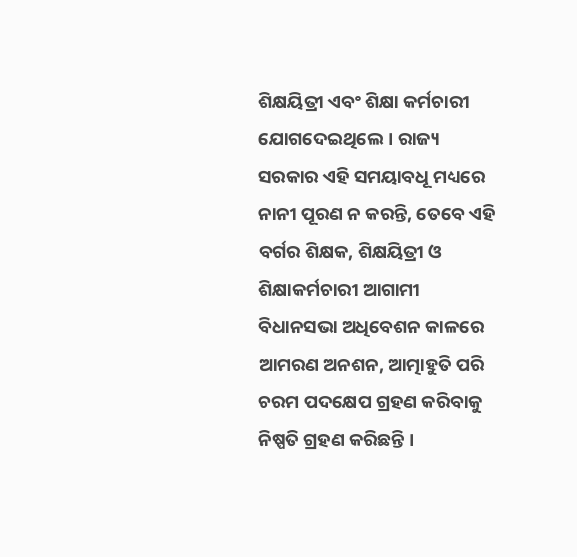ଶିକ୍ଷୟିତ୍ରୀ ଏବଂ ଶିକ୍ଷା କର୍ମଚାରୀ ଯୋଗଦେଇଥିଲେ। ରାଜ୍ୟ ସରକାର ଏହି ସମୟାବଧୂ ମଧ୍ୟରେ ନାନୀ ପୂରଣ ନ କରନ୍ତି, ତେବେ ଏହି ବର୍ଗର ଶିକ୍ଷକ, ଶିକ୍ଷୟିତ୍ରୀ ଓ ଶିକ୍ଷାକର୍ମଚାରୀ ଆଗାମୀ ବିଧାନସଭା ଅଧିବେଶନ କାଳରେ ଆମରଣ ଅନଶନ, ଆତ୍ମାହୁତି ପରି ଚରମ ପଦକ୍ଷେପ ଗ୍ରହଣ କରିବାକୁ ନିଷ୍ପତି ଗ୍ରହଣ କରିଛନ୍ତି ।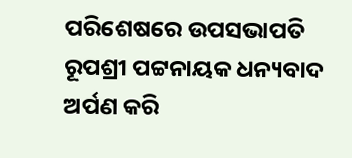ପରିଶେଷରେ ଉପସଭାପତି ରୂପଶ୍ରୀ ପଟ୍ଟନାୟକ ଧନ୍ୟବାଦ ଅର୍ପଣ କରି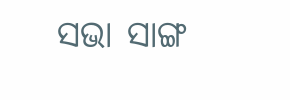ସଭା ସାଙ୍ଗ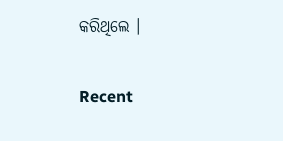କରିଥିଲେ ।

Recent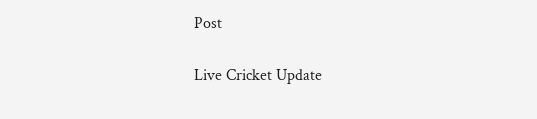Post

Live Cricket Update